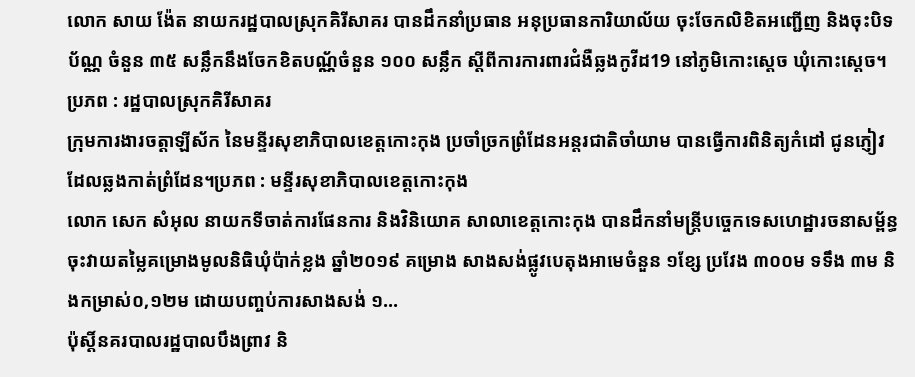លោក សាយ ង៉ែត នាយករដ្ឋបាលស្រុកគិរីសាគរ បានដឹកនាំប្រធាន អនុប្រធានការិយាល័យ ចុះចែកលិខិតអញ្ជើញ និងចុះបិទប័ណ្ណ ចំនួន ៣៥ សន្លឹកនឹងចែកខិតបណ្ណ័ចំនួន ១០០ សន្លឹក ស្តីពីការការពារជំងឺឆ្លងកូវីដ19 នៅភូមិកោះស្ដេច ឃុំកោះស្តេច។ ប្រភព : រដ្ឋបាលស្រុកគិរីសាគរ
ក្រុមការងារចត្តាឡីស័ក នៃមន្ទីរសុខាភិបាលខេត្តកោះកុង ប្រចាំច្រកព្រំដែនអន្តរជាតិចាំយាម បានធ្វើការពិនិត្យកំដៅ ជូនភ្ញៀវដែលឆ្លងកាត់ព្រំដែន។ប្រភព : មន្ទីរសុខាភិបាលខេត្តកោះកុង
លោក សេក សំអុល នាយកទីចាត់ការផែនការ និងវិនិយោគ សាលាខេត្តកោះកុង បានដឹកនាំមន្រ្តីបច្ចេកទេសហេដ្ឋារចនាសម្ព័ន្ធ ចុះវាយតម្លៃគម្រោងមូលនិធិឃុំប៉ាក់ខ្លង ឆ្នាំ២០១៩ គម្រោង សាងសង់ផ្លូវបេតុងអាមេចំនួន ១ខ្សែ ប្រវែង ៣០០ម ទទឹង ៣ម និងកម្រាស់០,១២ម ដោយបញ្ចប់ការសាងសង់ ១...
ប៉ុស្ដិ៍នគរបាលរដ្ឋបាលបឹងព្រាវ និ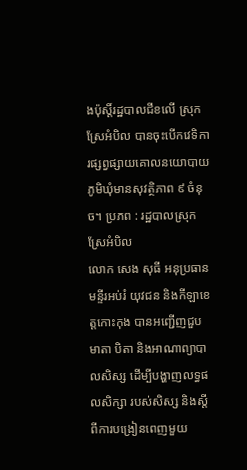ងប៉ុស្តិ៍រដ្ឋបាលជីខលើ ស្រុកស្រែអំបិល បានចុះបេីកវេទិការផ្សព្វផ្សាយគោលនយោបាយភូមិឃុំមានសុវត្ថិភាព ៩ ចំនុច។ ប្រភព : រដ្ឋបាលស្រុកស្រែអំបិល
លោក សេង សុធី អនុប្រធានមន្ទីរអប់រំ យុវជន និងកីឡាខេត្តកោះកុង បានអញ្ជើញជួបមាតា បិតា និងអាណាព្យាបាលសិស្ស ដើម្បីបង្ហាញលទ្ធផលសិក្សា របស់សិស្ស និងស្តីពីការបង្រៀនពេញមួយ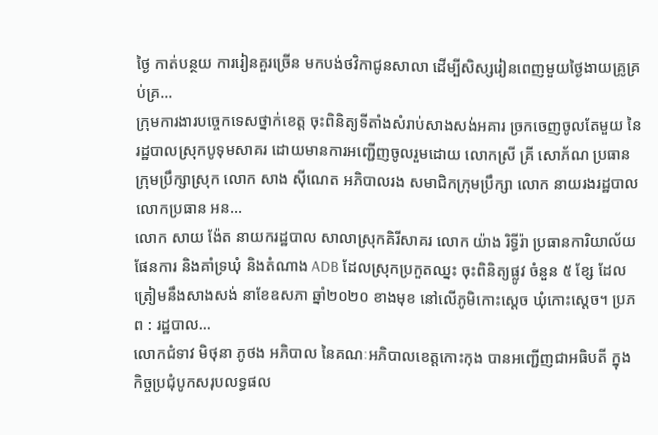ថ្ងៃ កាត់បន្ថយ ការរៀនគួរច្រើន មកបង់ថវិកាជូនសាលា ដើម្បីសិស្សរៀនពេញមួយថ្ងៃងាយគ្រូគ្រប់គ្រ...
ក្រុមការងារបច្ចេកទេសថ្នាក់ខេត្ត ចុះពិនិត្យទីតាំងសំរាប់សាងសង់អគារ ច្រកចេញចូលតែមួយ នៃរដ្ឋបាលស្រុកបូទុមសាគរ ដោយមានការអញ្ជើញចូលរួមដោយ លោកស្រី គ្រី សោភ័ណ ប្រធានក្រុមប្រឹក្សាស្រុក លោក សាង ស៊ីណេត អភិបាលរង សមាជិកក្រុមប្រឹក្សា លោក នាយរងរដ្ឋបាល លោកប្រធាន អន...
លោក សាយ ង៉ែត នាយករដ្ឋបាល សាលាស្រុកគិរីសាគរ លោក យ៉ាង រិទ្ធីរ៉ា ប្រធានការិយាល័យផែនការ និងគាំទ្រឃុំ និងតំណាង ADB ដែលស្រុកប្រកួតឈ្នះ ចុះពិនិត្យផ្លូវ ចំនួន ៥ ខ្សែ ដែលត្រៀមនឹងសាងសង់ នាខែឧសភា ឆ្នាំ២០២០ ខាងមុខ នៅលើភូមិកោះស្ដេច ឃុំកោះស្តេច។ ប្រភព : រដ្ឋបាល...
លោកជំទាវ មិថុនា ភូថង អភិបាល នៃគណៈអភិបាលខេត្តកោះកុង បានអញ្ជើញជាអធិបតី ក្នុងកិច្ចប្រជុំបូកសរុបលទ្ធផល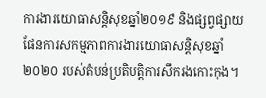ការងារយោធាសន្តិសុខឆ្នាំ២០១៩ និងផ្សព្វផ្សាយផែនការសកម្មភាពការងារយោធាសន្តិសុខឆ្នាំ២០២០ របស់តំបន់ប្រតិបត្តិការសឹករងកោះកុង។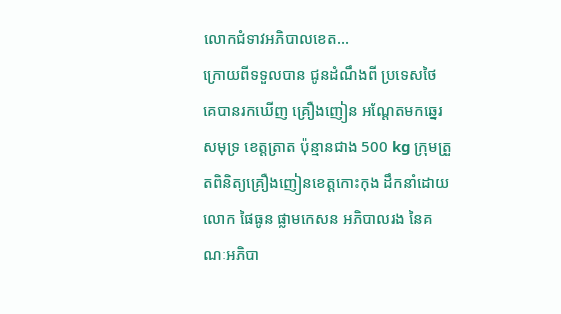លោកជំទាវអភិបាលខេត...
ក្រោយពីទទួលបាន ជូនដំណឹងពី ប្រទេសថៃ គេបានរកឃើញ គ្រឿងញៀន អណ្ដែតមកឆ្នេរសមុទ្រ ខេត្តត្រាត ប៉ុន្មានជាង 500 kg ក្រុមត្រួតពិនិត្យគ្រឿងញៀនខេត្តកោះកុង ដឹកនាំដោយលោក ផៃធូន ផ្លាមកេសន អភិបាលរង នៃគណៈអភិបា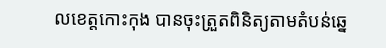លខេត្តកោះកុង បានចុះត្រួតពិនិត្យតាមតំបន់ឆ្នេ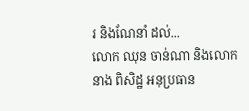រ និងណែនាំ ដល់...
លោក ឈុន ចាន់ណា និងលោក នាង ពិសិដ្ឋ អនុប្រធាន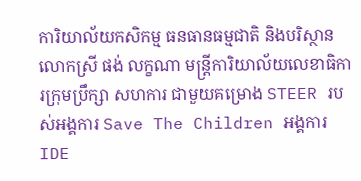ការិយាល័យកសិកម្ម ធនធានធម្មជាតិ និងបរិស្ថាន លោកស្រី ផង់ លក្ខណា មន្ត្រីការិយាល័យលេខាធិការក្រុមប្រឹក្សា សហការ ជាមួយគម្រោង STEER របស់អង្គការ Save The Children អង្គការ IDE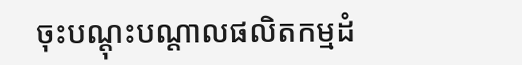ចុះបណ្តុះបណ្តាលផលិតកម្មដំ